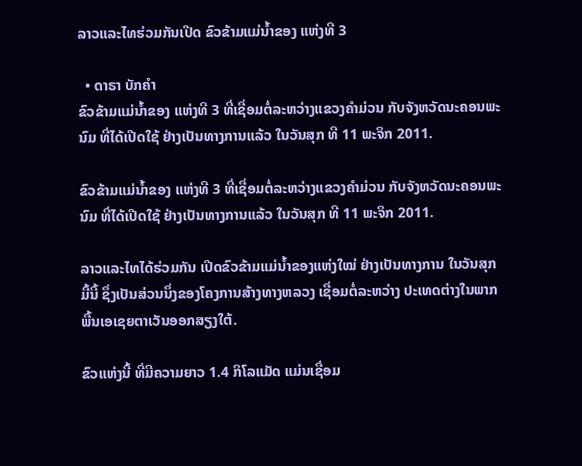ລາວແລະໄທຮ່ວມກັນເປີດ ຂົວຂ້າມແມ່ນໍ້າຂອງ ແຫ່ງທີ 3

  • ດາຣາ ບັກຄໍາ
ຂົວຂ້າມແມ່ນໍ້າຂອງ ແຫ່ງທີ 3 ທີ່ເຊື່ອມຕໍ່ລະຫວ່າງແຂວງຄໍາມ່ວນ ກັບຈັງຫວັດນະຄອນພະນົມ ທີ່ໄດ້ເປີດໃຊ້ ຢ່າງເປັນທາງການແລ້ວ ໃນວັນສຸກ ທີ 11 ພະຈິກ 2011.

ຂົວຂ້າມແມ່ນໍ້າຂອງ ແຫ່ງທີ 3 ທີ່ເຊື່ອມຕໍ່ລະຫວ່າງແຂວງຄໍາມ່ວນ ກັບຈັງຫວັດນະຄອນພະນົມ ທີ່ໄດ້ເປີດໃຊ້ ຢ່າງເປັນທາງການແລ້ວ ໃນວັນສຸກ ທີ 11 ພະຈິກ 2011.

ລາວແລະໄທໄດ້ຮ່ວມກັນ ເປີດຂົວຂ້າມແມ່ນໍ້າຂອງແຫ່ງໃໝ່ ຢ່າງເປັນທາງການ ໃນວັນສຸກ
ມື້ນີ້ ຊຶ່ງເປັນສ່ວນນຶ່ງຂອງໂຄງການສ້າງທາງຫລວງ ເຊື່ອມຕໍ່ລະຫວ່າງ ປະເທດຕ່າງໃນພາກ
ພື້ນເອເຊຍຕາເວັນອອກສຽງໃຕ້.

ຂົວແຫ່ງນີ້ ທີ່ມີຄວາມຍາວ 1.4 ກິໂລແມັດ ແມ່ນເຊື່ອມ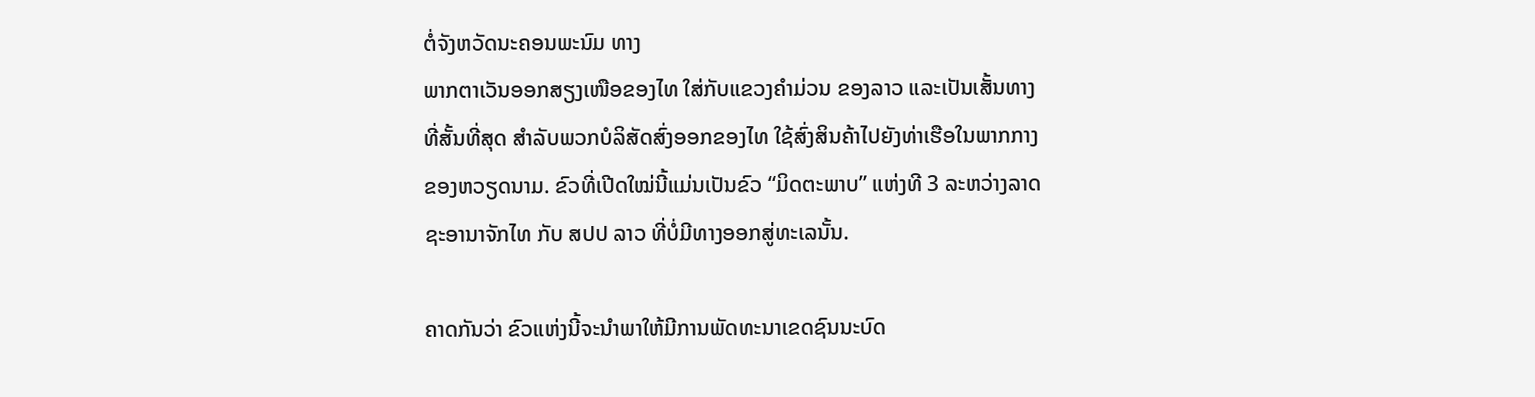ຕໍ່ຈັງຫວັດນະຄອນພະນົມ ທາງ
ພາກຕາເວັນອອກສຽງເໜືອຂອງໄທ ໃສ່ກັບແຂວງຄໍາມ່ວນ ຂອງລາວ ແລະເປັນເສັ້ນທາງ
ທີ່ສັ້ນທີ່ສຸດ ສໍາລັບພວກບໍລິສັດສົ່ງອອກຂອງໄທ ໃຊ້ສົ່ງສິນຄ້າໄປຍັງທ່າເຮືອໃນພາກກາງ
ຂອງຫວຽດນາມ. ຂົວທີ່ເປີດໃໝ່ນີ້ແມ່ນເປັນຂົວ “ມິດຕະພາບ” ແຫ່ງທີ 3 ລະຫວ່າງລາດ
ຊະອານາຈັກໄທ ກັບ ສປປ ລາວ ທີ່ບໍ່ມີທາງອອກສູ່ທະເລນັ້ນ.

ຄາດກັນວ່າ ຂົວແຫ່ງນີ້ຈະນໍາພາໃຫ້ມີການພັດທະນາເຂດຊົນນະບົດ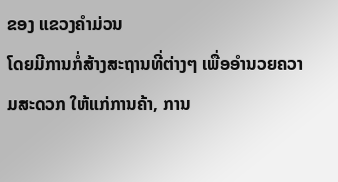ຂອງ ແຂວງຄໍາມ່ວນ
ໂດຍມີການກໍ່ສ້າງສະຖານທີ່ຕ່າງໆ ເພື່ອອໍານວຍຄວາມສະດວກ ໃຫ້ແກ່ການຄ້າ, ການ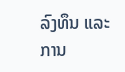ລົງທຶນ ແລະການ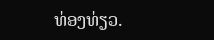ທ່ອງທ່ຽວ.